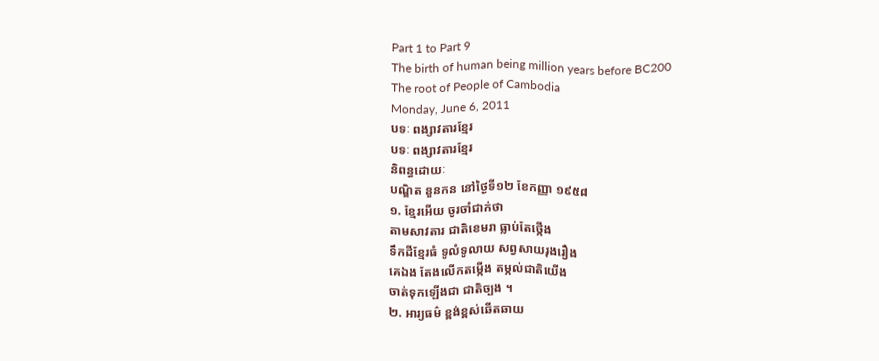Part 1 to Part 9
The birth of human being million years before BC200
The root of People of Cambodia
Monday, June 6, 2011
បទៈ ពង្សាវតារខ្មែរ
បទៈ ពង្សាវតារខ្មែរ
និពន្ធដោយៈ
បណ្ឌិត នួនកន នៅថ្ងៃទី១២ ខែកញ្ញា ១៩៥៨
១. ខ្មែរអើយ ចូរចាំជាក់ថា
តាមសាវតារ ជាតិខេមរា ធ្លាប់តែថ្កើង
ទឹកដីខ្មែរធំ ទូលំទូលាយ សព្វសាយរុងរឿង
គេឯង តែងលើកតម្កើង តម្កល់ជាតិយើង
ចាត់ទុកឡើងជា ជាតិច្បង ។
២. អារ្យធម៌ ខ្ពង់ខ្ពស់ឆើតឆាយ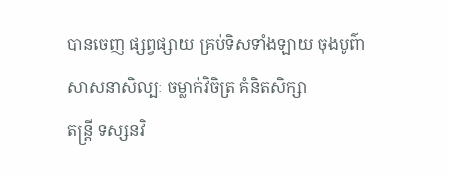បានចេញ ផ្សព្វផ្សាយ គ្រប់ទិសទាំងឡាយ ចុងបូព៌ា
សាសនាសិល្បៈ ចម្លាក់វិចិត្រ គំនិតសិក្សា
តន្ត្រី ទស្សនវិ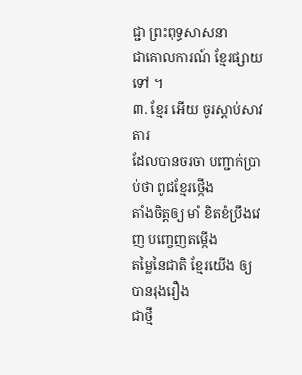ជ្ជា ព្រះពុទ្ធសាសនា
ជាគោលការណ៍ ខ្មែរផ្សាយទៅ ។
៣. ខ្មែរ អើយ ចូរស្ដាប់សាវតារ
ដែលបានចរចា បញ្ជាក់ប្រាប់ថា ពូជខ្មែរថ្កើង
តាំងចិត្តឲ្យ មាំ ខិតខំប្រឹងវេញ បញ្ចេញតម្កើង
តម្លៃនៃជាតិ ខ្មែរយើង ឲ្យបានរុងរឿង
ជាថ្មី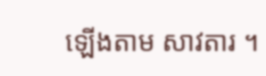ឡើងតាម សាវតារ ។